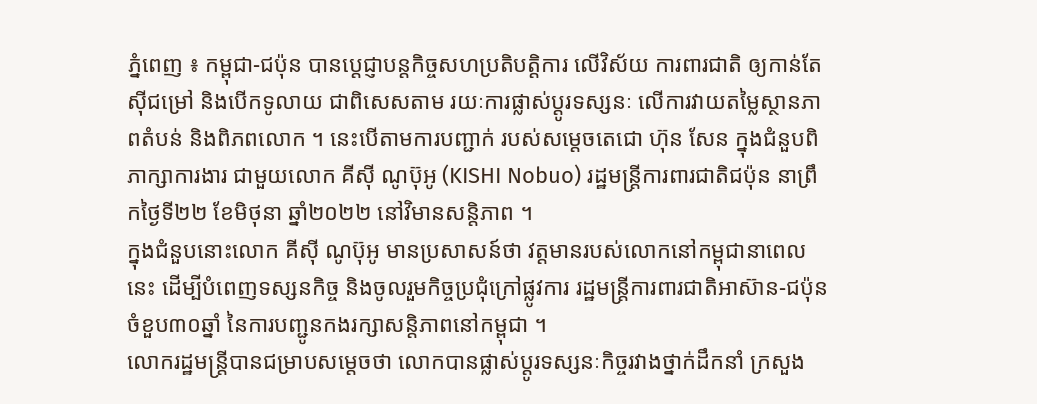ភ្នំពេញ ៖ កម្ពុជា-ជប៉ុន បានប្ដេជ្ញាបន្តកិច្ចសហប្រតិបត្តិការ លើវិស័យ ការពារជាតិ ឲ្យកាន់តែស៊ីជម្រៅ និងបើកទូលាយ ជាពិសេសតាម រយៈការផ្លាស់ប្ដូរទស្សនៈ លើការវាយតម្លៃស្ថានភាពតំបន់ និងពិភពលោក ។ នេះបើតាមការបញ្ជាក់ របស់សម្ដេចតេជោ ហ៊ុន សែន ក្នុងជំនួបពិភាក្សាការងារ ជាមួយលោក គីស៊ី ណូប៊ុអូ (KISHI Nobuo) រដ្ឋមន្ដ្រីការពារជាតិជប៉ុន នាព្រឹកថ្ងៃទី២២ ខែមិថុនា ឆ្នាំ២០២២ នៅវិមានសន្តិភាព ។
ក្នុងជំនួបនោះលោក គីស៊ី ណូប៊ុអូ មានប្រសាសន៍ថា វត្តមានរបស់លោកនៅកម្ពុជានាពេលនេះ ដើម្បីបំពេញទស្សនកិច្ច និងចូលរួមកិច្ចប្រជុំក្រៅផ្លូវការ រដ្ឋមន្ត្រីការពារជាតិអាស៊ាន-ជប៉ុន ចំខួប៣០ឆ្នាំ នៃការបញ្ជូនកងរក្សាសន្តិភាពនៅកម្ពុជា ។
លោករដ្ឋមន្រ្តីបានជម្រាបសម្តេចថា លោកបានផ្លាស់ប្ដូរទស្សនៈកិច្ចរវាងថ្នាក់ដឹកនាំ ក្រសួង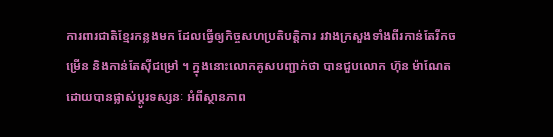ការពារជាតិខ្មែរកន្លងមក ដែលធ្វើឲ្យកិច្ចសហប្រតិបត្តិការ រវាងក្រសួងទាំងពីរកាន់តែរីកចម្រើន និងកាន់តែស៊ីជម្រៅ ។ ក្នុងនោះលោកគូសបញ្ជាក់ថា បានជួបលោក ហ៊ុន ម៉ាណែត ដោយបានផ្លាស់ប្ដូរទស្សនៈ អំពីស្ថានភាព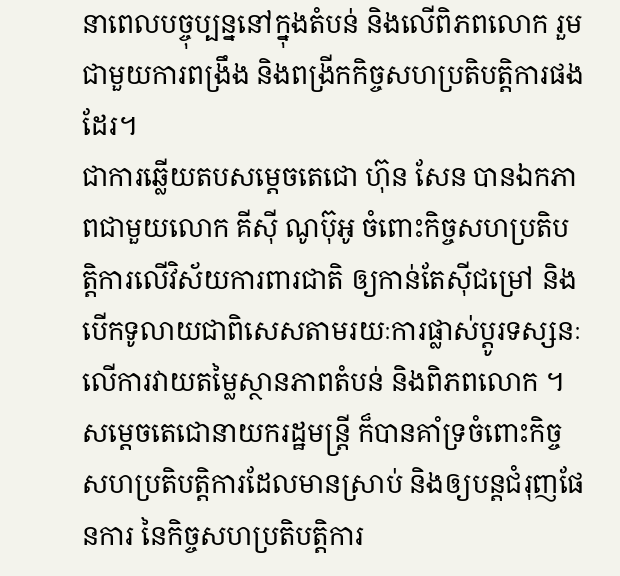នាពេលបច្ចុប្បន្ននៅក្នុងតំបន់ និងលើពិភពលោក រួមជាមួយការពង្រឹង និងពង្រីកកិច្ចសហប្រតិបត្តិការផងដែរ។
ជាការឆ្លើយតបសម្ដេចតេជោ ហ៊ុន សែន បានឯកភាពជាមួយលោក គីស៊ី ណូប៊ុអូ ចំពោះកិច្ចសហប្រតិបត្តិការលើវិស័យការពារជាតិ ឲ្យកាន់តែស៊ីជម្រៅ និងបើកទូលាយជាពិសេសតាមរយៈការផ្លាស់ប្ដូរទស្សនៈ លើការវាយតម្លៃស្ថានភាពតំបន់ និងពិភពលោក ។
សម្ដេចតេជោនាយករដ្ឋមន្ត្រី ក៏បានគាំទ្រចំពោះកិច្ចសហប្រតិបត្តិការដែលមានស្រាប់ និងឲ្យបន្តជំរុញផែនការ នៃកិច្ចសហប្រតិបត្តិការ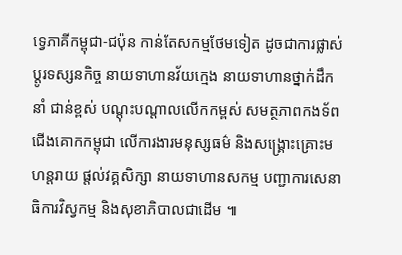ទ្វេភាគីកម្ពុជា-ជប៉ុន កាន់តែសកម្មថែមទៀត ដូចជាការផ្លាស់ប្តូរទស្សនកិច្ច នាយទាហានវ័យក្មេង នាយទាហានថ្នាក់ដឹកនាំ ជាន់ខ្ពស់ បណ្ដុះបណ្ដាលលើកកម្ពស់ សមត្ថភាពកងទ័ពជើងគោកកម្ពុជា លើការងារមនុស្សធម៌ និងសង្គ្រោះគ្រោះមហន្តរាយ ផ្តល់វគ្គសិក្សា នាយទាហានសកម្ម បញ្ជាការសេនាធិការវិស្វកម្ម និងសុខាភិបាលជាដើម ៕